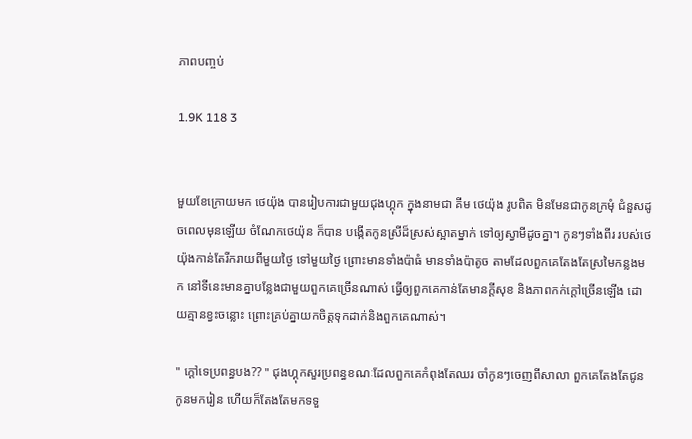ភាពបញ្ចប់

1.9K 118 3


មួយខែក្រោយមក ថេយ៉ុង បានរៀបការជាមួយជុងហ្គុក ក្នុងនាមជា គីម ថេយ៉ុង រូបពិត មិនមែនជាកូនក្រមុំ ជំនួសដូចពេលមុនឡើយ ចំណែកថេយ៉ុន ក៏បាន បង្កើតកូនស្រីដ៏ស្រស់ស្អាតម្នាក់ ទៅឲ្យស្វាមីដូចគ្នា។ កូនៗទាំងពីរ របស់ថេយ៉ុងកាន់តែរីករាយពីមួយថ្ងៃ ទៅមួយថ្ងៃ ព្រោះមានទាំងប៉ាធំ មានទាំងប៉ាតូច តាមដែលពួកគេតែងតែស្រមៃកន្លងមក នៅទីនេះមានគ្នាបន្លែងជាមួយពួកគេច្រើនណាស់ ធ្វើឲ្យពួកគេកាន់តែមានក្ដីសុខ និងភាពកក់ក្ដៅច្រើនឡើង ដោយគ្មានខ្វះចន្លោះ ព្រោះគ្រប់គ្នាយកចិត្តទុកដាក់និងពួកគេណាស់។

" ក្ដៅទេប្រពន្ធបង?? " ជុងហ្គុកសួរប្រពន្ធខណៈដែលពួកគេកំពុងតែឈរ ចាំកូនៗចេញពីសាលា ពួកគេតែងតែជូនកូនមករៀន ហើយក៏តែងតែមកទទួ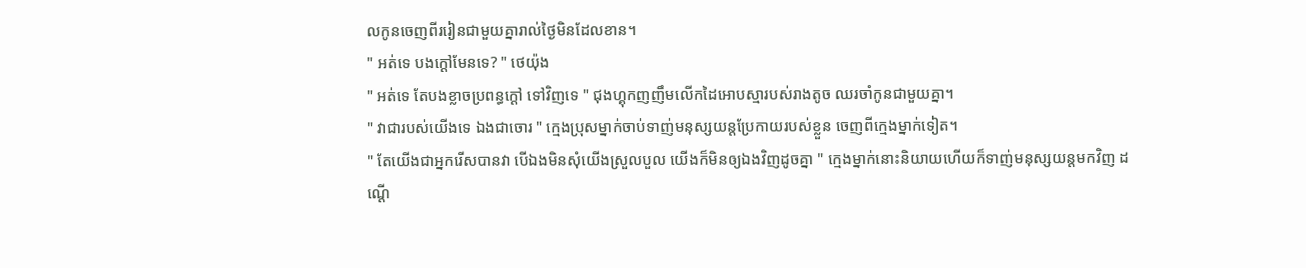លកូនចេញពីររៀនជាមួយគ្នារាល់ថ្ងៃមិនដែលខាន។
" អត់ទេ បងក្ដៅមែនទេ? " ថេយ៉ុង
" អត់ទេ តែបងខ្លាចប្រពន្ធក្ដៅ ទៅវិញទេ " ជុងហ្គុកញញឹមលើកដៃអោបស្មារបស់រាងតូច ឈរចាំកូនជាមួយគ្នា។
" វាជារបស់យើងទេ ឯងជាចោរ " ក្មេងប្រុសម្នាក់ចាប់ទាញ់មនុស្សយន្តប្រែកាយរបស់ខ្លួន ចេញពីក្មេងម្នាក់ទៀត។
" តែយើងជាអ្នករើសបានវា បើឯងមិនសុំយើងស្រួលបួល យើងក៏មិនឲ្យឯងវិញដូចគ្នា " ក្មេងម្នាក់នោះនិយាយហើយក៏ទាញ់មនុស្សយន្តមកវិញ ដណ្ដើ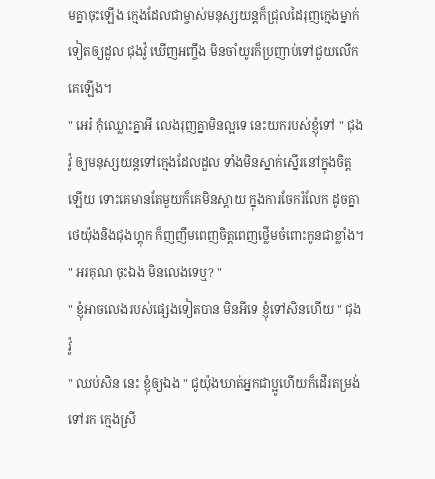មគ្នាចុះឡើង ក្មេងដែលជាម្ចាស់មនុស្សយន្តក៏ជ្រុលដៃរុញក្មេងម្នាក់ទៀតឲ្យដួល ជុងវ៉ូ ឃើញអញ្ចឹង មិនចាំយូរក៏ប្រញាប់ទៅជួយលើកគេឡើង។
" អេរ៎ កុំឈ្លោះគ្នាអី លេងរុញគ្នាមិនល្អទេ នេះយករបស់ខ្ញុំទៅ " ជុងវ៉ូ ឲ្យមនុស្សយន្តទៅក្មេងដែលដួល ទាំងមិនស្នាក់ស្នើរនៅក្នុងចិត្តឡើយ ទោះគេមានតែមួយក៏គេមិនស្ដាយ ក្នុងការចែករំលែក ដូចគ្នា ថេយ៉ុងនិងជុងហ្គុក ក៏ញញឹមពេញចិត្តពេញថ្លើមចំពោះកូនជាខ្លាំង។
" អរគុណ ចុះឯង មិនលេងទេឬ? "
" ខ្ញុំអាចលេងរបស់ផ្សេងទៀតបាន មិនអីទេ ខ្ញុំទៅសិនហើយ " ជុងវ៉ូ
" ឈប់សិន នេះ ខ្ញុំឲ្យឯង " ជូយ៉ុងឃាត់អ្នកជាប្អូហើយក៏ដើរតម្រង់ទៅរក ក្មេងស្រី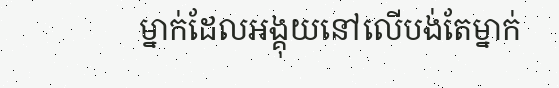ម្នាក់ដែលអង្គុយនៅលើបង់តែម្នាក់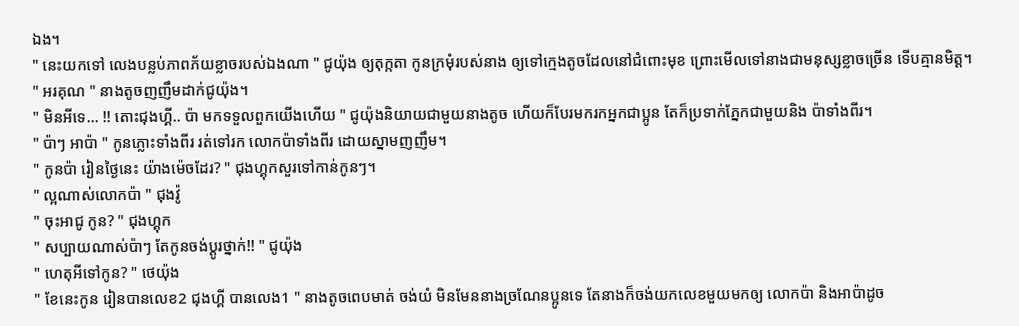ឯង។
" នេះយកទៅ លេងបន្លប់ភាពភ័យខ្លាចរបស់ឯងណា " ជូយ៉ុង ឲ្យតុក្កតា កូនក្រមុំរបស់នាង ឲ្យទៅក្មេងតូចដែលនៅជំពោះមុខ ព្រោះមើលទៅនាងជាមនុស្សខ្លាចច្រើន ទើបគ្មានមិត្ត។
" អរគុណ " នាងតូចញញឹមដាក់ជូយ៉ុង។
" មិនអីទេ... !! តោះជុងហ្គី.. ប៉ា មកទទួលពួកយើងហើយ " ជូយ៉ុងនិយាយជាមួយនាងតូច ហើយក៏បែរមករកអ្នកជាប្អូន តែក៏ប្រទាក់ភ្នែកជាមួយនិង ប៉ាទាំងពីរ។
" ប៉ាៗ អាប៉ា " កូនភ្លោះទាំងពីរ រត់ទៅរក លោកប៉ាទាំងពីរ ដោយស្នាមញញឹម។
" កូនប៉ា រៀនថ្ងៃនេះ យ៉ាងម៉េចដែរ? " ជុងហ្គុកសួរទៅកាន់កូនៗ។
" ល្អណាស់លោកប៉ា " ជុងវ៉ូ
" ចុះអាជូ កូន? " ជុងហ្គុក
" សប្បាយណាស់ប៉ាៗ តែកូនចង់ប្ដូរថ្នាក់!! " ជូយ៉ុង
" ហេតុអីទៅកូន? " ថេយ៉ុង
" ខែនេះកូន រៀនបានលេខ2 ជុងហ្គី បានលេង1 " នាងតូចពេបមាត់ ចង់យំ មិនមែននាងច្រណែនប្អូនទេ តែនាងក៏ចង់យកលេខមួយមកឲ្យ លោកប៉ា និងអាប៉ាដូច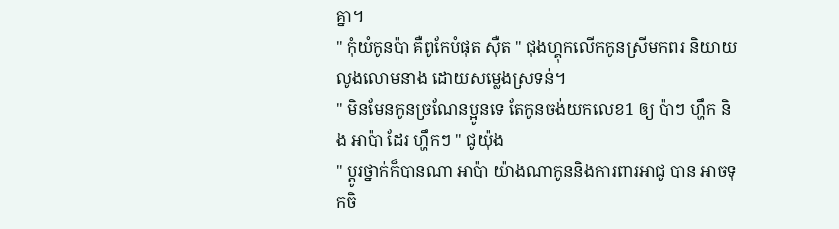គ្នា។
" កុំយំកូនប៉ា គឺពូកែបំផុត ស៊ឺត " ជុងហ្គុកលើកកូនស្រីមកពរ និយាយលូងលោមនាង ដោយសម្លេងស្រទន់។
" មិនមែនកូនច្រណែនប្អូនទេ តែកូនចង់យកលេខ1 ឲ្យ ប៉ាៗ ហ្ហឹក និង អាប៉ា ដែរ ហ្ហឹកៗ " ជូយ៉ុង
" ប្ដូរថ្នាក់ក៏បានណា អាប៉ា យ៉ាងណាកូននិងការពារអាជូ បាន អាចទុកចិ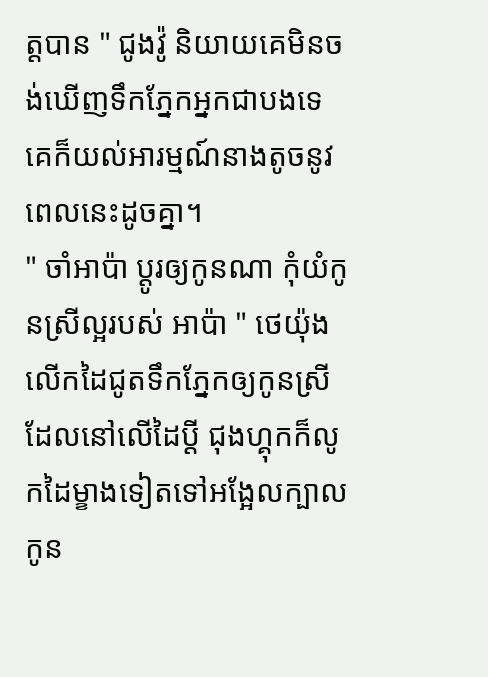ត្តបាន " ជូងវ៉ូ និយាយគេមិនចង់ឃើញទឹកភ្នែកអ្នកជាបងទេ គេក៏យល់អារម្មណ៍នាងតូចនូវពេលនេះដូចគ្នា។
" ចាំអាប៉ា ប្ដូរឲ្យកូនណា កុំយំកូនស្រីល្អរបស់ អាប៉ា " ថេយ៉ុងលើកដៃជូតទឹកភ្នែកឲ្យកូនស្រី ដែលនៅលើដៃប្ដី ជុងហ្គុកក៏លូកដៃម្ខាងទៀតទៅអង្អែលក្បាលកូន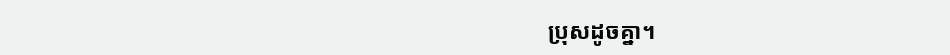ប្រុសដូចគ្នា។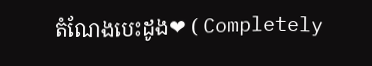តំណែងបេះដូង❤ ( Completely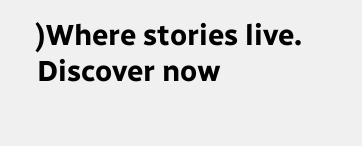)Where stories live. Discover now